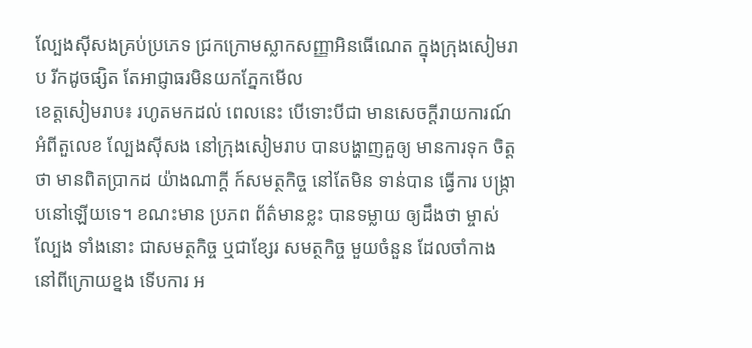ល្បែងស៊ីសងគ្រប់ប្រភេទ ជ្រកក្រោមស្លាកសញ្ញាអិនធើណេត ក្នុងក្រុងសៀមរាប រីកដូចផ្សិត តែអាជ្ញាធរមិនយកភ្នែកមើល
ខេត្តសៀមរាប៖ រហូតមកដល់ ពេលនេះ បើទោះបីជា មានសេចក្ដីរាយការណ៍ អំពីតួលេខ ល្បែងស៊ីសង នៅក្រុងសៀមរាប បានបង្ហាញគួឲ្យ មានការទុក ចិត្តថា មានពិតប្រាកដ យ៉ាងណាក្ដី ក៍សមត្ថកិច្ច នៅតែមិន ទាន់បាន ធ្វើការ បង្ក្រាបនៅឡើយទេ។ ខណះមាន ប្រភព ព័ត៌មានខ្លះ បានទម្លាយ ឲ្យដឹងថា ម្ចាស់ល្បែង ទាំងនោះ ជាសមត្ថកិច្ច ឬជាខ្សែរ សមត្ថកិច្ច មួយចំនួន ដែលចាំកាង នៅពីក្រោយខ្នង ទើបការ អ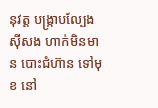នុវត្ត បង្ក្រាបល្បែងស៊ីសង ហាក់មិនមាន បោះជំហ៊ាន ទៅមុខ នៅ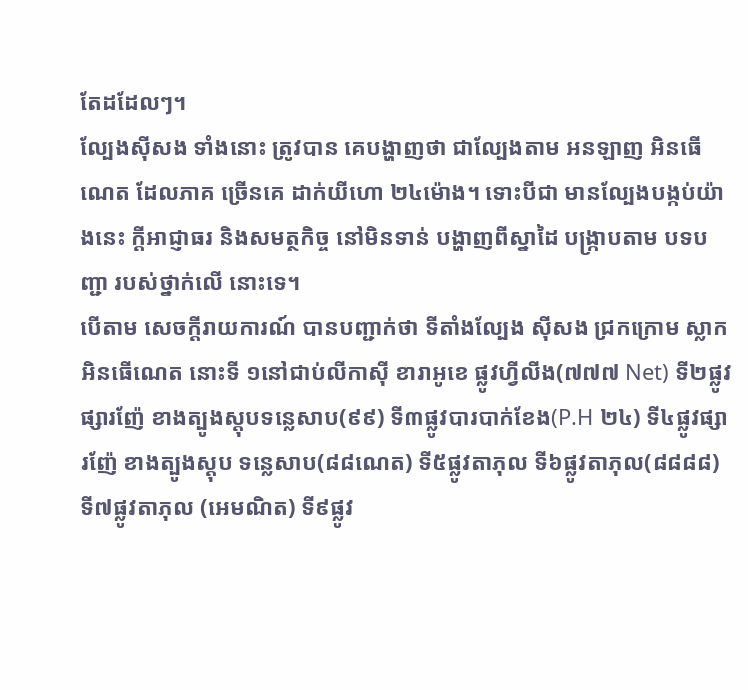តែដដែលៗ។
ល្បែងស៊ីសង ទាំងនោះ ត្រូវបាន គេបង្ហាញថា ជាល្បែងតាម អនឡាញ អិនធើណេត ដែលភាគ ច្រើនគេ ដាក់យីហោ ២៤ម៉ោង។ ទោះបីជា មានល្បែងបង្កប់យ៉ាងនេះ ក្ដីអាជ្ញាធរ និងសមត្ថកិច្ច នៅមិនទាន់ បង្ហាញពីស្នាដៃ បង្ក្រាបតាម បទបញ្ជា របស់ថ្នាក់លើ នោះទេ។
បើតាម សេចក្ដីរាយការណ៍ បានបញ្ជាក់ថា ទីតាំងល្បែង ស៊ីសង ជ្រកក្រោម ស្លាកអិនធើណេត នោះទី ១នៅជាប់លីកាស៊ី ខារាអូខេ ផ្លូវហ្វីលីង(៧៧៧ Net) ទី២ផ្លូវផ្សារញ៉ែ ខាងត្បូងស្តុបទន្លេសាប(៩៩) ទី៣ផ្លូវបារបាក់ខែង(P.H ២៤) ទី៤ផ្លូវផ្សារញ៉ែ ខាងត្បូងស្តុប ទន្លេសាប(៨៨ណេត) ទី៥ផ្លូវតាភុល ទី៦ផ្លូវតាភុល(៨៨៨៨) ទី៧ផ្លូវតាភុល (អេមណិត) ទី៩ផ្លូវ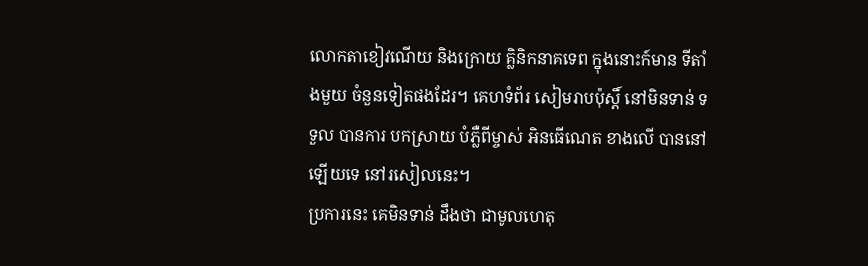លោកតាខៀវណើយ និងក្រោយ គ្លិនិកនាគទេព ក្នុងនោះក៍មាន ទីតាំងមួយ ចំនួនទៀតផងដែរ។ គេហទំព័រ សៀមរាបប៉ុស្ដិ៍ នៅមិនទាន់ ទទួល បានការ បកស្រាយ បំភ្លឺពីម្ចាស់ អិនធើណេត ខាងលើ បាននៅឡើយទេ នៅរសៀលនេះ។
ប្រការនេះ គេមិនទាន់ ដឹងថា ជាមូលហេតុ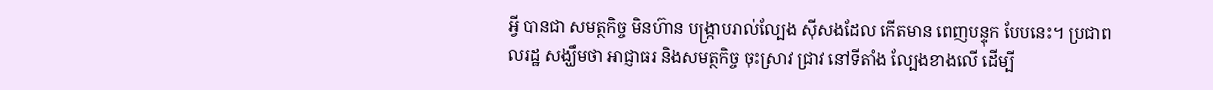អ្វី បានជា សមត្ថកិច្ច មិនហ៊ាន បង្ក្រាបរាល់ល្បែង ស៊ីសងដែល កើតមាន ពេញបន្ទុក បែបនេះ។ ប្រជាពលរដ្ឋ សង្ឃឹមថា អាជ្ញាធរ និងសមត្ថកិច្ច ចុះស្រាវ ជ្រាវ នៅទីតាំង ល្បែងខាងលើ ដើម្បី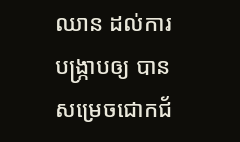ឈាន ដល់ការ បង្ក្រាបឲ្យ បានសម្រេចជោកជ័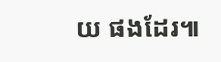យ ផងដែរ៕